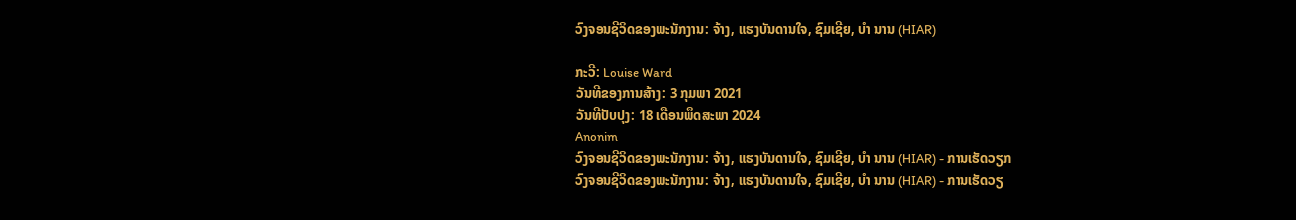ວົງຈອນຊີວິດຂອງພະນັກງານ: ຈ້າງ, ແຮງບັນດານໃຈ, ຊົມເຊີຍ, ບຳ ນານ (HIAR)

ກະວີ: Louise Ward
ວັນທີຂອງການສ້າງ: 3 ກຸມພາ 2021
ວັນທີປັບປຸງ: 18 ເດືອນພຶດສະພາ 2024
Anonim
ວົງຈອນຊີວິດຂອງພະນັກງານ: ຈ້າງ, ແຮງບັນດານໃຈ, ຊົມເຊີຍ, ບຳ ນານ (HIAR) - ການເຮັດວຽກ
ວົງຈອນຊີວິດຂອງພະນັກງານ: ຈ້າງ, ແຮງບັນດານໃຈ, ຊົມເຊີຍ, ບຳ ນານ (HIAR) - ການເຮັດວຽ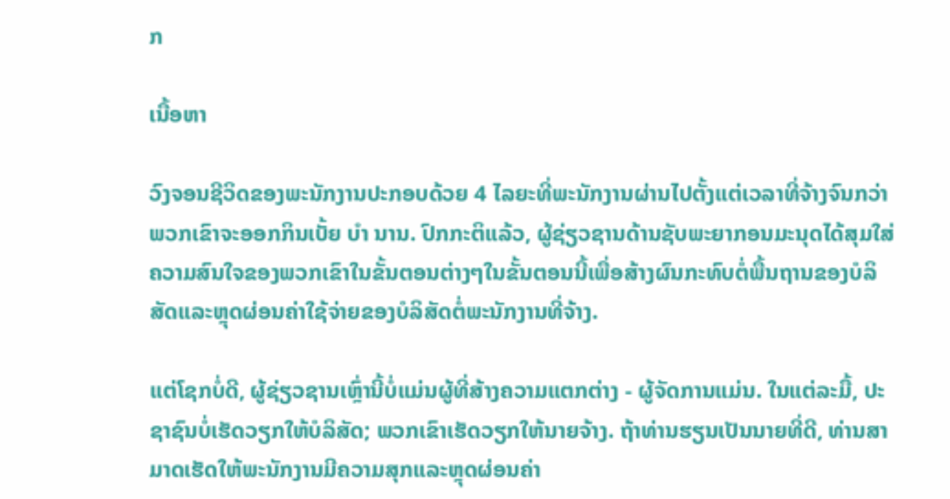ກ

ເນື້ອຫາ

ວົງຈອນຊີວິດຂອງພະນັກງານປະກອບດ້ວຍ 4 ໄລຍະທີ່ພະນັກງານຜ່ານໄປຕັ້ງແຕ່ເວລາທີ່ຈ້າງຈົນກວ່າພວກເຂົາຈະອອກກິນເບັ້ຍ ບຳ ນານ. ປົກກະຕິແລ້ວ, ຜູ້ຊ່ຽວຊານດ້ານຊັບພະຍາກອນມະນຸດໄດ້ສຸມໃສ່ຄວາມສົນໃຈຂອງພວກເຂົາໃນຂັ້ນຕອນຕ່າງໆໃນຂັ້ນຕອນນີ້ເພື່ອສ້າງຜົນກະທົບຕໍ່ພື້ນຖານຂອງບໍລິສັດແລະຫຼຸດຜ່ອນຄ່າໃຊ້ຈ່າຍຂອງບໍລິສັດຕໍ່ພະນັກງານທີ່ຈ້າງ.

ແຕ່ໂຊກບໍ່ດີ, ຜູ້ຊ່ຽວຊານເຫຼົ່ານີ້ບໍ່ແມ່ນຜູ້ທີ່ສ້າງຄວາມແຕກຕ່າງ - ຜູ້ຈັດການແມ່ນ. ໃນແຕ່ລະມື້, ປະຊາຊົນບໍ່ເຮັດວຽກໃຫ້ບໍລິສັດ; ພວກເຂົາເຮັດວຽກໃຫ້ນາຍຈ້າງ. ຖ້າທ່ານຮຽນເປັນນາຍທີ່ດີ, ທ່ານສາມາດເຮັດໃຫ້ພະນັກງານມີຄວາມສຸກແລະຫຼຸດຜ່ອນຄ່າ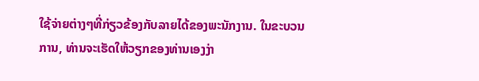ໃຊ້ຈ່າຍຕ່າງໆທີ່ກ່ຽວຂ້ອງກັບລາຍໄດ້ຂອງພະນັກງານ. ໃນຂະບວນການ, ທ່ານຈະເຮັດໃຫ້ວຽກຂອງທ່ານເອງງ່າ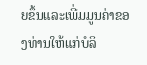ຍຂຶ້ນແລະເພີ່ມມູນຄ່າຂອງທ່ານໃຫ້ແກ່ບໍລິ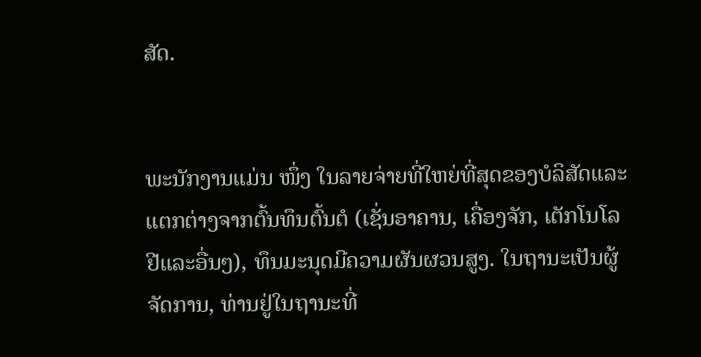ສັດ.


ພະນັກງານແມ່ນ ໜຶ່ງ ໃນລາຍຈ່າຍທີ່ໃຫຍ່ທີ່ສຸດຂອງບໍລິສັດແລະແຕກຕ່າງຈາກຕົ້ນທຶນຕົ້ນຕໍ (ເຊັ່ນອາຄານ, ເຄື່ອງຈັກ, ເຕັກໂນໂລຢີແລະອື່ນໆ), ທຶນມະນຸດມີຄວາມຜັນຜວນສູງ. ໃນຖານະເປັນຜູ້ຈັດການ, ທ່ານຢູ່ໃນຖານະທີ່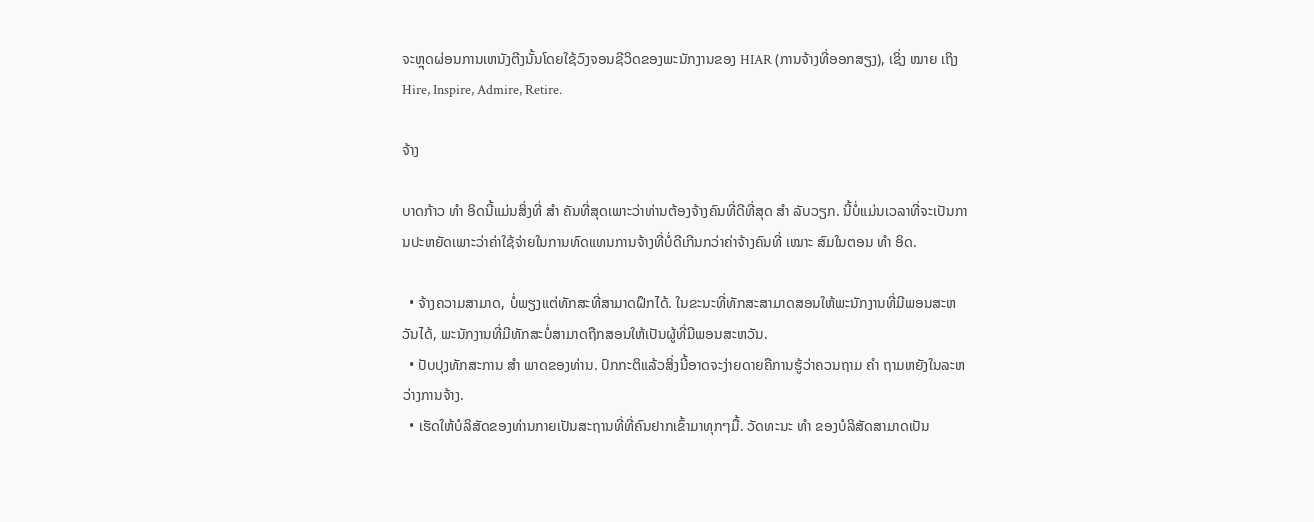ຈະຫຼຸດຜ່ອນການເຫນັງຕີງນັ້ນໂດຍໃຊ້ວົງຈອນຊີວິດຂອງພະນັກງານຂອງ HIAR (ການຈ້າງທີ່ອອກສຽງ), ເຊິ່ງ ໝາຍ ເຖິງ Hire, Inspire, Admire, Retire.

ຈ້າງ

ບາດກ້າວ ທຳ ອິດນີ້ແມ່ນສິ່ງທີ່ ສຳ ຄັນທີ່ສຸດເພາະວ່າທ່ານຕ້ອງຈ້າງຄົນທີ່ດີທີ່ສຸດ ສຳ ລັບວຽກ. ນີ້ບໍ່ແມ່ນເວລາທີ່ຈະເປັນການປະຫຍັດເພາະວ່າຄ່າໃຊ້ຈ່າຍໃນການທົດແທນການຈ້າງທີ່ບໍ່ດີເກີນກວ່າຄ່າຈ້າງຄົນທີ່ ເໝາະ ສົມໃນຕອນ ທຳ ອິດ.

  • ຈ້າງຄວາມສາມາດ, ບໍ່ພຽງແຕ່ທັກສະທີ່ສາມາດຝຶກໄດ້. ໃນຂະນະທີ່ທັກສະສາມາດສອນໃຫ້ພະນັກງານທີ່ມີພອນສະຫວັນໄດ້, ພະນັກງານທີ່ມີທັກສະບໍ່ສາມາດຖືກສອນໃຫ້ເປັນຜູ້ທີ່ມີພອນສະຫວັນ.
  • ປັບປຸງທັກສະການ ສຳ ພາດຂອງທ່ານ. ປົກກະຕິແລ້ວສິ່ງນີ້ອາດຈະງ່າຍດາຍຄືການຮູ້ວ່າຄວນຖາມ ຄຳ ຖາມຫຍັງໃນລະຫວ່າງການຈ້າງ.
  • ເຮັດໃຫ້ບໍລິສັດຂອງທ່ານກາຍເປັນສະຖານທີ່ທີ່ຄົນຢາກເຂົ້າມາທຸກໆມື້. ວັດທະນະ ທຳ ຂອງບໍລິສັດສາມາດເປັນ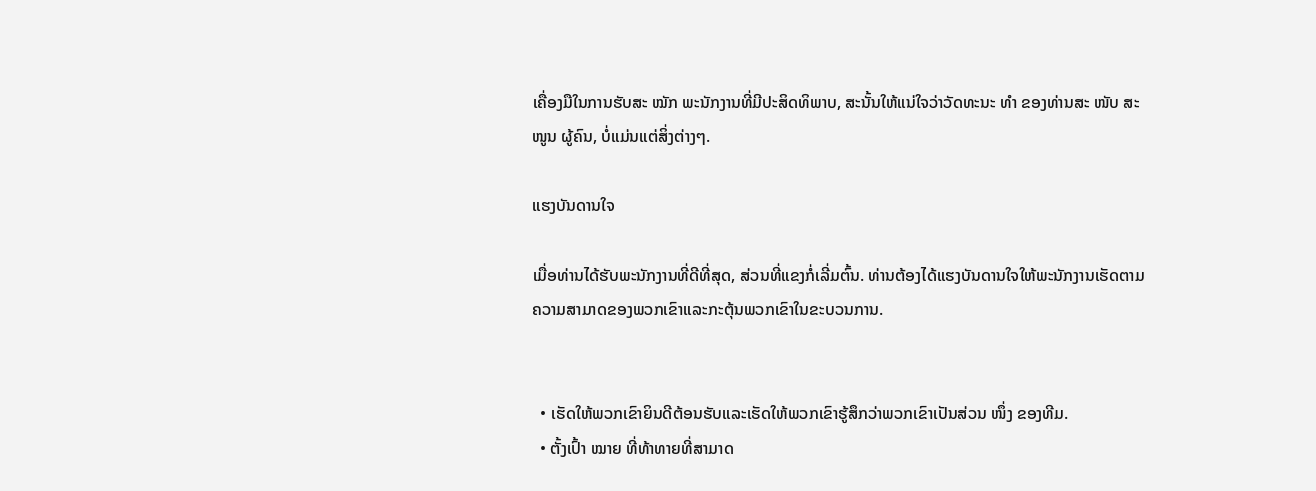ເຄື່ອງມືໃນການຮັບສະ ໝັກ ພະນັກງານທີ່ມີປະສິດທິພາບ, ສະນັ້ນໃຫ້ແນ່ໃຈວ່າວັດທະນະ ທຳ ຂອງທ່ານສະ ໜັບ ສະ ໜູນ ຜູ້ຄົນ, ບໍ່ແມ່ນແຕ່ສິ່ງຕ່າງໆ.

ແຮງບັນດານໃຈ

ເມື່ອທ່ານໄດ້ຮັບພະນັກງານທີ່ດີທີ່ສຸດ, ສ່ວນທີ່ແຂງກໍ່ເລີ່ມຕົ້ນ. ທ່ານຕ້ອງໄດ້ແຮງບັນດານໃຈໃຫ້ພະນັກງານເຮັດຕາມຄວາມສາມາດຂອງພວກເຂົາແລະກະຕຸ້ນພວກເຂົາໃນຂະບວນການ.


  • ເຮັດໃຫ້ພວກເຂົາຍິນດີຕ້ອນຮັບແລະເຮັດໃຫ້ພວກເຂົາຮູ້ສຶກວ່າພວກເຂົາເປັນສ່ວນ ໜຶ່ງ ຂອງທີມ.
  • ຕັ້ງເປົ້າ ໝາຍ ທີ່ທ້າທາຍທີ່ສາມາດ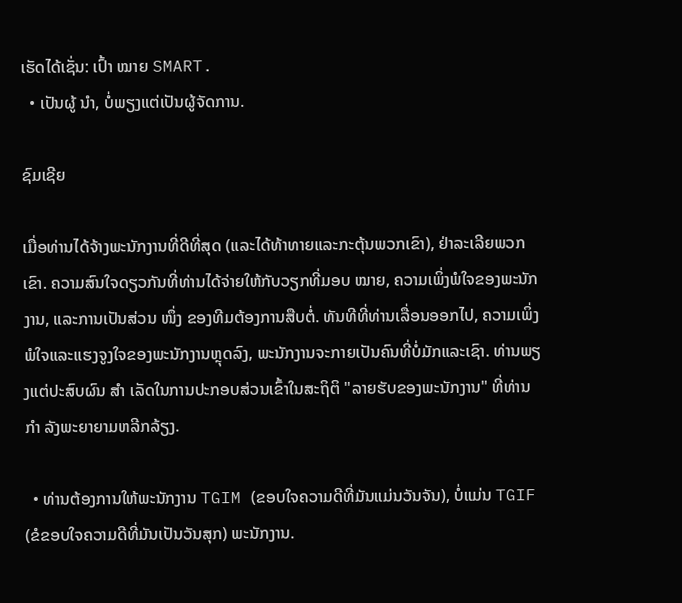ເຮັດໄດ້ເຊັ່ນ: ເປົ້າ ໝາຍ SMART.
  • ເປັນຜູ້ ນຳ, ບໍ່ພຽງແຕ່ເປັນຜູ້ຈັດການ.

ຊົມເຊີຍ

ເມື່ອທ່ານໄດ້ຈ້າງພະນັກງານທີ່ດີທີ່ສຸດ (ແລະໄດ້ທ້າທາຍແລະກະຕຸ້ນພວກເຂົາ), ຢ່າລະເລີຍພວກເຂົາ. ຄວາມສົນໃຈດຽວກັນທີ່ທ່ານໄດ້ຈ່າຍໃຫ້ກັບວຽກທີ່ມອບ ໝາຍ, ຄວາມເພິ່ງພໍໃຈຂອງພະນັກງານ, ແລະການເປັນສ່ວນ ໜຶ່ງ ຂອງທີມຕ້ອງການສືບຕໍ່. ທັນທີທີ່ທ່ານເລື່ອນອອກໄປ, ຄວາມເພິ່ງພໍໃຈແລະແຮງຈູງໃຈຂອງພະນັກງານຫຼຸດລົງ, ພະນັກງານຈະກາຍເປັນຄົນທີ່ບໍ່ມັກແລະເຊົາ. ທ່ານພຽງແຕ່ປະສົບຜົນ ສຳ ເລັດໃນການປະກອບສ່ວນເຂົ້າໃນສະຖິຕິ "ລາຍຮັບຂອງພະນັກງານ" ທີ່ທ່ານ ກຳ ລັງພະຍາຍາມຫລີກລ້ຽງ.

  • ທ່ານຕ້ອງການໃຫ້ພະນັກງານ TGIM (ຂອບໃຈຄວາມດີທີ່ມັນແມ່ນວັນຈັນ), ບໍ່ແມ່ນ TGIF (ຂໍຂອບໃຈຄວາມດີທີ່ມັນເປັນວັນສຸກ) ພະນັກງານ.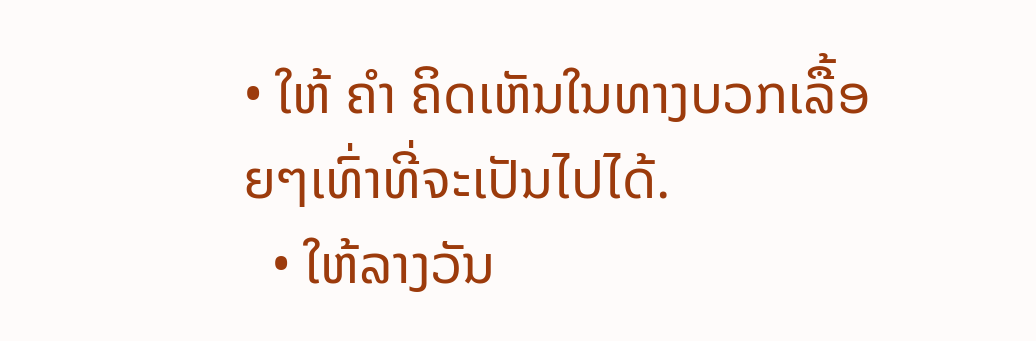• ໃຫ້ ຄຳ ຄິດເຫັນໃນທາງບວກເລື້ອຍໆເທົ່າທີ່ຈະເປັນໄປໄດ້.
  • ໃຫ້ລາງວັນ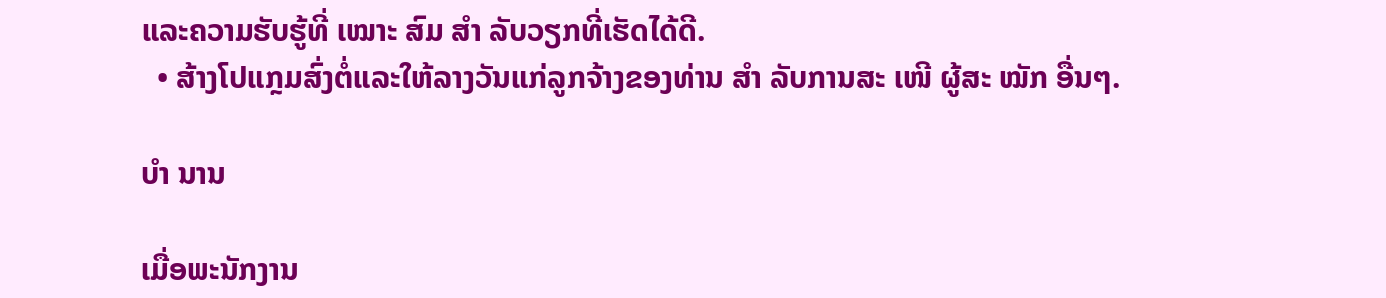ແລະຄວາມຮັບຮູ້ທີ່ ເໝາະ ສົມ ສຳ ລັບວຽກທີ່ເຮັດໄດ້ດີ.
  • ສ້າງໂປແກຼມສົ່ງຕໍ່ແລະໃຫ້ລາງວັນແກ່ລູກຈ້າງຂອງທ່ານ ສຳ ລັບການສະ ເໜີ ຜູ້ສະ ໝັກ ອື່ນໆ.

ບຳ ນານ

ເມື່ອພະນັກງານ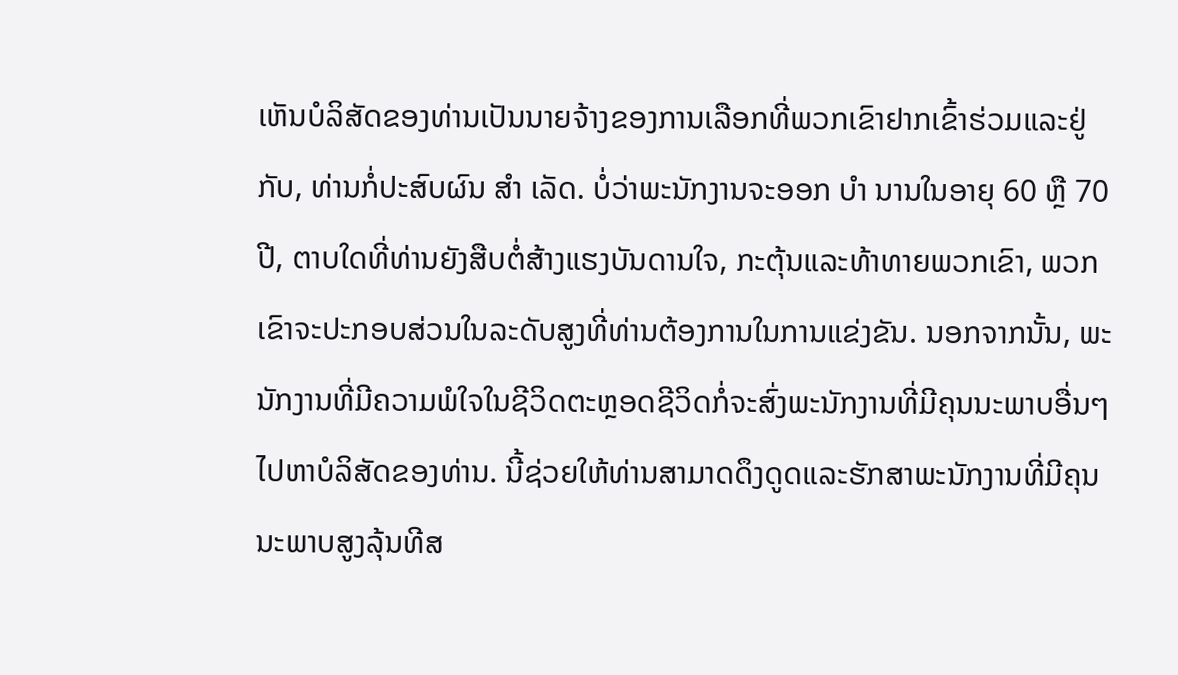ເຫັນບໍລິສັດຂອງທ່ານເປັນນາຍຈ້າງຂອງການເລືອກທີ່ພວກເຂົາຢາກເຂົ້າຮ່ວມແລະຢູ່ກັບ, ທ່ານກໍ່ປະສົບຜົນ ສຳ ເລັດ. ບໍ່ວ່າພະນັກງານຈະອອກ ບຳ ນານໃນອາຍຸ 60 ຫຼື 70 ປີ, ຕາບໃດທີ່ທ່ານຍັງສືບຕໍ່ສ້າງແຮງບັນດານໃຈ, ກະຕຸ້ນແລະທ້າທາຍພວກເຂົາ, ພວກເຂົາຈະປະກອບສ່ວນໃນລະດັບສູງທີ່ທ່ານຕ້ອງການໃນການແຂ່ງຂັນ. ນອກຈາກນັ້ນ, ພະນັກງານທີ່ມີຄວາມພໍໃຈໃນຊີວິດຕະຫຼອດຊີວິດກໍ່ຈະສົ່ງພະນັກງານທີ່ມີຄຸນນະພາບອື່ນໆໄປຫາບໍລິສັດຂອງທ່ານ. ນີ້ຊ່ວຍໃຫ້ທ່ານສາມາດດຶງດູດແລະຮັກສາພະນັກງານທີ່ມີຄຸນນະພາບສູງລຸ້ນທີສ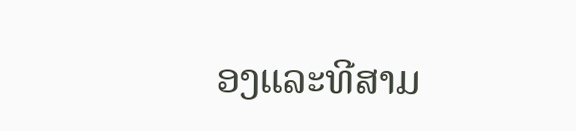ອງແລະທີສາມ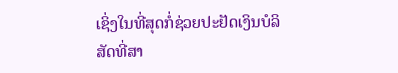ເຊິ່ງໃນທີ່ສຸດກໍ່ຊ່ວຍປະຢັດເງິນບໍລິສັດທີ່ສາ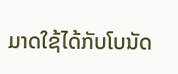ມາດໃຊ້ໄດ້ກັບໂບນັດ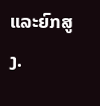ແລະຍົກສູງ.